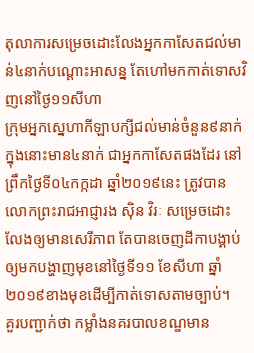តុលាការសម្រេចដោះលែងអ្នកកាសែតជល់មាន់៤នាក់បណ្ដោះអាសន្ន តែហៅមកកាត់ទោសវិញនៅថ្ងៃ១១សីហា
ក្រុមអ្នកស្នេហាកីឡាបក្សីជល់មាន់ចំនួន៩នាក់ ក្នុងនោះមាន៤នាក់ ជាអ្នកកាសែតផងដែរ នៅព្រឹកថ្ងៃទី០៤កក្កដា ឆ្នាំ២០១៩នេះ ត្រូវបានលោកព្រះរាជអាជ្ញារង សុិន វិរៈ សម្រេចដោះលែងឲ្យមានសេរីភាព តែបានចេញដីកាបង្គាប់ឲ្យមកបង្ហាញមុខនៅថ្ងៃទី១១ ខែសីហា ឆ្នាំ២០១៩ខាងមុខដើម្បីកាត់ទោសតាមច្បាប់។
គួរបញ្ជាក់ថា កម្លាំងនគរបាលខណ្ឌមាន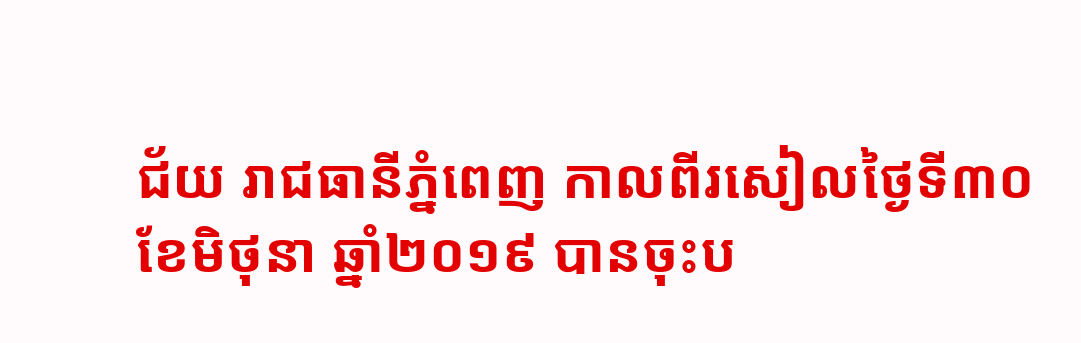ជ័យ រាជធានីភ្នំពេញ កាលពីរសៀលថ្ងៃទី៣០ ខែមិថុនា ឆ្នាំ២០១៩ បានចុះប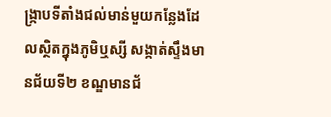ង្ក្រាបទីតាំងជល់មាន់មួយកន្លែងដែលស្ថិតក្នុងភូមិឬស្សី សង្កាត់ស្ទឹងមានជ័យទី២ ខណ្ឌមានជ័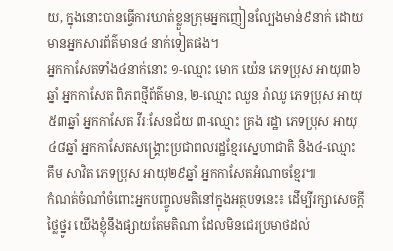យ, ក្នុងនោះបានធ្វើការឃាត់ខ្លួនក្រុមអ្នកញៀនល្បែងមាន់៩នាក់ ដោយមានអ្នកសារព័ត៌មាន៤ នាក់ទៀតផង។
អ្នកកាសែតទាំង៤នាក់នោះ ១-ឈ្មោះ មោក យ៉េន ភេទប្រុស អាយុ៣៦ឆ្នាំ អ្នកកាសែត ពិភពថ្មីព័ត៌មាន, ២-ឈ្មោះ ឈួន រ៉ាឈូ ភេទប្រុស អាយុ៥៣ឆ្នាំ អ្នកកាសែត វីរៈសែនជ័យ ៣-ឈ្មោះ គ្រង រដ្ឋា ភេទប្រុស អាយុ៤៨ឆ្នាំ អ្នកកាសែតសង្គ្រោះប្រជាពលរដ្ឋខ្មែរស្នេហាជាតិ និង៤-ឈ្មោះ គឹម សាវិត ភេទប្រុស អាយុ២៩ឆ្នាំ អ្នកកាសែតអំណាចខ្មែរ៕
កំណត់ចំណាំចំពោះអ្នកបញ្ចូលមតិនៅក្នុងអត្ថបទនេះ៖ ដើម្បីរក្សាសេចក្ដីថ្លៃថ្នូរ យើងខ្ញុំនឹងផ្សាយតែមតិណា ដែលមិនជេរប្រមាថដល់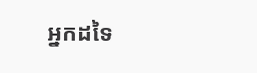អ្នកដទៃ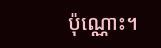ប៉ុណ្ណោះ។